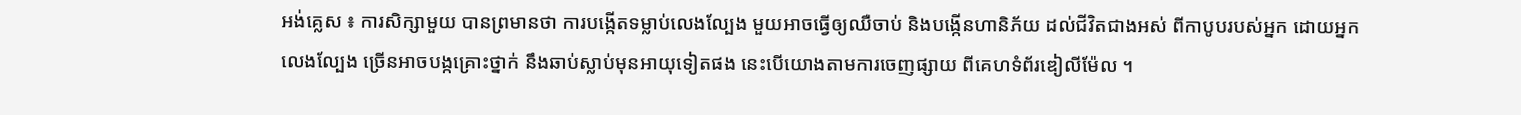អង់គ្លេស ៖ ការសិក្សាមួយ បានព្រមានថា ការបង្កើតទម្លាប់លេងល្បែង មួយអាចធ្វើឲ្យឈឺចាប់ និងបង្កើនហានិភ័យ ដល់ជីវិតជាងអស់ ពីកាបូបរបស់អ្នក ដោយអ្នកលេងល្បែង ច្រើនអាចបង្កគ្រោះថ្នាក់ នឹងឆាប់ស្លាប់មុនអាយុទៀតផង នេះបើយោងតាមការចេញផ្សាយ ពីគេហទំព័រឌៀលីម៉ែល ។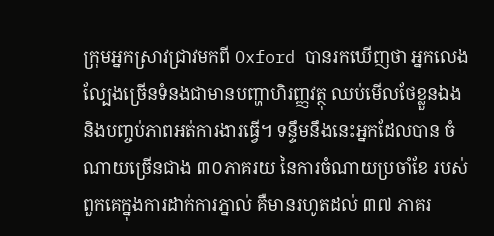ក្រុមអ្នកស្រាវជ្រាវមកពី Oxford បានរកឃើញថា អ្នកលេងល្បែងច្រើនទំនងជាមានបញ្ហាហិរញ្ញវត្ថុ ឈប់មើលថែខ្លួនឯង និងបញ្ចប់ភាពអត់ការងារធ្វើ។ ទន្ទឹមនឹងនេះអ្នកដែលបាន ចំណាយច្រើនជាង ៣០ភាគរយ នៃការចំណាយប្រចាំខែ របស់ពួកគេក្នុងការដាក់ការភ្នាល់ គឺមានរហូតដល់ ៣៧ ភាគរ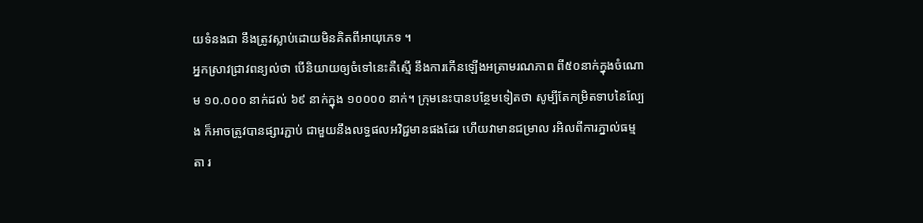យទំនងជា នឹងត្រូវស្លាប់ដោយមិនគិតពីអាយុភេទ ។
អ្នកស្រាវជ្រាវពន្យល់ថា បើនិយាយឲ្យចំទៅនេះគឺស្មើ នឹងការកើនឡើងអត្រាមរណភាព ពី៥០នាក់ក្នុងចំណោម ១០.០០០ នាក់ដល់ ៦៩ នាក់ក្នុង ១០០០០ នាក់។ ក្រុមនេះបានបន្ថែមទៀតថា សូម្បីតែកម្រិតទាបនៃល្បែង ក៏អាចត្រូវបានផ្សារភ្ជាប់ ជាមួយនឹងលទ្ធផលអវិជ្ជមានផងដែរ ហើយវាមានជម្រាល រអិលពីការភ្នាល់ធម្មតា រ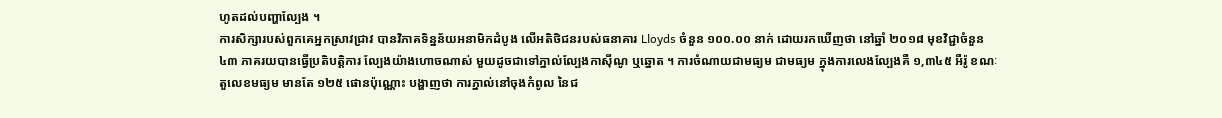ហូតដល់បញ្ហាល្បែង ។
ការសិក្សារបស់ពួកគេអ្នកស្រាវជ្រាវ បានវិភាគទិន្នន័យអនាមិកដំបូង លើអតិថិជនរបស់ធនាគារ Lloyds ចំនួន ១០០.០០ នាក់ ដោយរកឃើញថា នៅឆ្នាំ ២០១៨ មុខវិជ្ជាចំនួន ៤៣ ភាគរយបានធ្វើប្រតិបត្តិការ ល្បែងយ៉ាងហោចណាស់ មួយដូចជាទៅភ្នាល់ល្បែងកាស៊ីណូ ឬឆ្នោត ។ ការចំណាយជាមធ្យម ជាមធ្យម ក្នុងការលេងល្បែងគឺ ១,៣៤៥ អឺរ៉ូ ខណៈតួលេខមធ្យម មានតែ ១២៥ ផោនប៉ុណ្ណោះ បង្ហាញថា ការភ្នាល់នៅចុងកំពូល នៃជ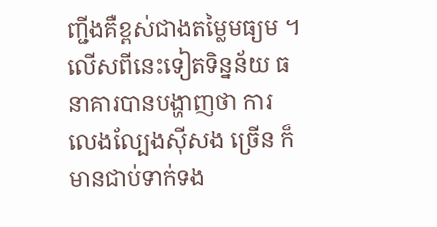ញ្ជីងគឺខ្ពស់ជាងតម្លៃមធ្យម ។
លើសពីនេះទៀតទិន្នន័យ ធនាគារបានបង្ហាញថា ការលេងល្បែងស៊ីសង ច្រើន ក៏មានជាប់ទាក់ទង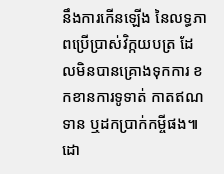នឹងការកើនឡើង នៃលទ្ធភាពប្រើប្រាស់វិក្កយបត្រ ដែលមិនបានគ្រោងទុកការ ខកខានការទូទាត់ កាតឥណទាន ឬដកប្រាក់កម្ចីផង៕ដោ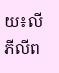យ៖លី ភីលីព